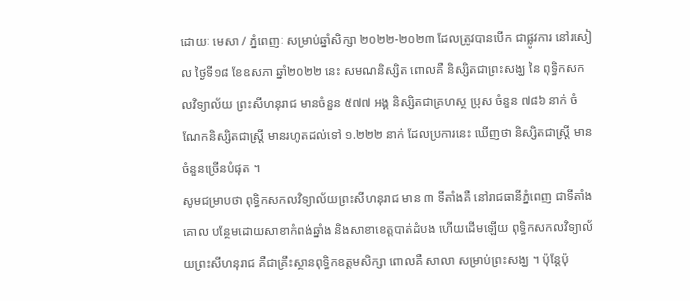ដោយៈ មេសា / ភ្នំពេញៈ សម្រាប់ឆ្នាំសិក្សា ២០២២-២០២៣ ដែលត្រូវបានបើក ជាផ្លូវការ នៅរសៀល ថ្ងៃទី១៨ ខែឧសភា ឆ្នាំ២០២២ នេះ សមណនិស្សិត ពោលគឺ និស្សិតជាព្រះសង្ឃ នៃ ពុទ្ធិកសកលវិទ្យាល័យ ព្រះសីហនុរាជ មានចំនួន ៥៧៧ អង្គ និស្សិតជាគ្រហស្ថ ប្រុស ចំនួន ៧៨៦ នាក់ ចំណែកនិស្សិតជាស្ត្រី មានរហូតដល់ទៅ ១.២២២ នាក់ ដែលប្រការនេះ ឃើញថា និស្សិតជាស្ត្រី មានចំនួនច្រើនបំផុត ។
សូមជម្រាបថា ពុទ្ធិកសកលវិទ្យាល័យព្រះសីហនុរាជ មាន ៣ ទីតាំងគឺ នៅរាជធានីភ្នំពេញ ជាទីតាំងគោល បន្ថែមដោយសាខាកំពង់ឆ្នាំង និងសាខាខេត្តបាត់ដំបង ហើយដើមឡើយ ពុទ្ធិកសកលវិទ្យាល័យព្រះសីហនុរាជ គឺជាគ្រឹះស្ថានពុទ្ធិកឧត្តមសិក្សា ពោលគឺ សាលា សម្រាប់ព្រះសង្ឃ ។ ប៉ុន្តែប៉ុ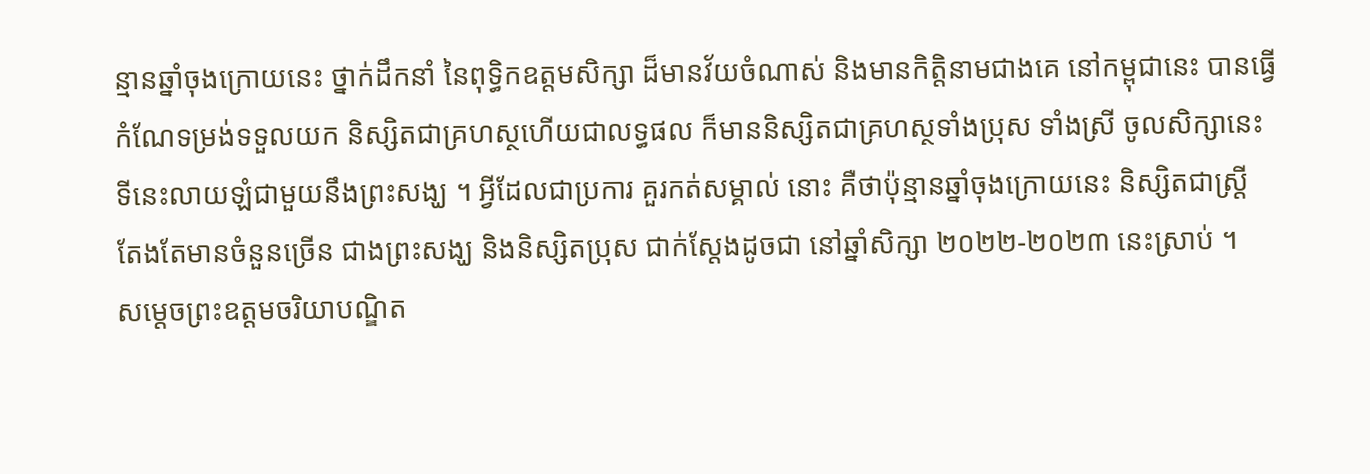ន្មានឆ្នាំចុងក្រោយនេះ ថ្នាក់ដឹកនាំ នៃពុទ្ធិកឧត្តមសិក្សា ដ៏មានវ័យចំណាស់ និងមានកិត្តិនាមជាងគេ នៅកម្ពុជានេះ បានធ្វើកំណែទម្រង់ទទួលយក និស្សិតជាគ្រហស្ថហើយជាលទ្ធផល ក៏មាននិស្សិតជាគ្រហស្ថទាំងប្រុស ទាំងស្រី ចូលសិក្សានេះ ទីនេះលាយឡំជាមួយនឹងព្រះសង្ឃ ។ អ្វីដែលជាប្រការ គួរកត់សម្គាល់ នោះ គឺថាប៉ុន្មានឆ្នាំចុងក្រោយនេះ និស្សិតជាស្ត្រី តែងតែមានចំនួនច្រើន ជាងព្រះសង្ឃ និងនិស្សិតប្រុស ជាក់ស្តែងដូចជា នៅឆ្នាំសិក្សា ២០២២-២០២៣ នេះស្រាប់ ។
សម្តេចព្រះឧត្តមចរិយាបណ្ឌិត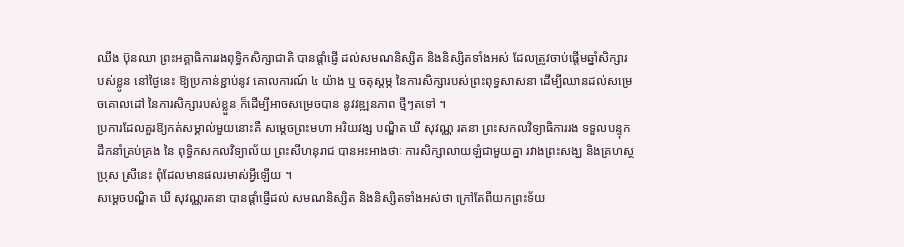ឈឹង ប៊ុនឈា ព្រះអគ្គាធិការរងពុទ្ធិកសិក្សាជាតិ បានផ្តាំផ្ញើ ដល់សមណនិស្សិត និងនិស្សិតទាំងអស់ ដែលត្រូវចាប់ផ្តើមឆ្នាំសិក្សារបស់ខ្លូន នៅថ្ងៃនេះ ឱ្យប្រកាន់ខ្ជាប់នូវ គោលការណ៍ ៤ យ៉ាង ឬ ចតុស្តម្ភ នៃការសិក្សារបស់ព្រះពុទ្ធសាសនា ដើម្បីឈានដល់សម្រេចគោលដៅ នៃការសិក្សារបស់ខ្លួន ក៏ដើម្បីអាចសម្រេចបាន នូវវឌ្ឍនភាព ថ្មីៗតទៅ ។
ប្រការដែលគួរឱ្យកត់សម្គាល់មួយនោះគឺ សម្តេចព្រះមហា អរិយវង្ស បណ្ឌិត ឃី សុវណ្ណ រតនា ព្រះសកលវិទ្យាធិការរង ទទួលបន្ទុកដឹកនាំគ្រប់គ្រង នៃ ពុទ្ធិកសកលវិទ្យាល័យ ព្រះសីហនុរាជ បានអះអាងថាៈ ការសិក្សាលាយឡំជាមួយគ្នា រវាងព្រះសង្ឃ និងគ្រហស្ថប្រុស ស្រីនេះ ពុំដែលមានផលរមាស់អ្វីឡើយ ។
សម្តេចបណ្ឌិត ឃី សុវណ្ណរតនា បានផ្តាំផ្ញើដល់ សមណនិស្សិត និងនិស្សិតទាំងអស់ថា ក្រៅតែពីយកព្រះទ័យ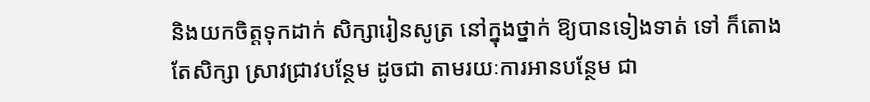និងយកចិត្តទុកដាក់ សិក្សារៀនសូត្រ នៅក្នុងថ្នាក់ ឱ្យបានទៀងទាត់ ទៅ ក៏តោងតែសិក្សា ស្រាវជ្រាវបន្ថែម ដូចជា តាមរយៈការអានបន្ថែម ជា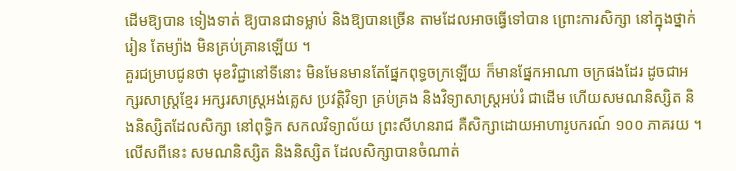ដើមឱ្យបាន ទៀងទាត់ ឱ្យបានជាទម្លាប់ និងឱ្យបានច្រើន តាមដែលអាចធ្វើទៅបាន ព្រោះការសិក្សា នៅក្នុងថ្នាក់រៀន តែម្យ៉ាង មិនគ្រប់គ្រានឡើយ ។
គួរជម្រាបជូនថា មុខវិជ្ជានៅទីនោះ មិនមែនមានតែផ្នែកពុទ្ធចក្រឡើយ ក៏មានផ្នែកអាណា ចក្រផងដែរ ដូចជាអក្សរសាស្ត្រខ្មែរ អក្សរសាស្ត្រអង់គ្លេស ប្រវត្តិវិទ្យា គ្រប់គ្រង និងវិទ្យាសាស្ត្រអប់រំ ជាដើម ហើយសមណនិស្សិត និងនិស្សិតដែលសិក្សា នៅពុទ្ធិក សកលវិទ្យាល័យ ព្រះសីហនរាជ គឺសិក្សាដោយអាហារូបករណ៍ ១០០ ភាគរយ ។
លើសពីនេះ សមណនិស្សិត និងនិស្សិត ដែលសិក្សាបានចំណាត់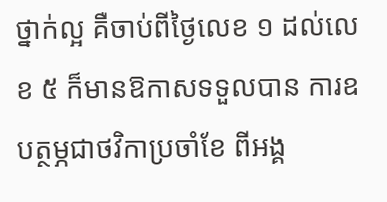ថ្នាក់ល្អ គឺចាប់ពីថ្ងៃលេខ ១ ដល់លេខ ៥ ក៏មានឱកាសទទួលបាន ការឧបត្ថម្ភជាថវិកាប្រចាំខែ ពីអង្គ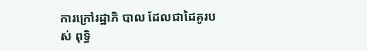ការក្រៅរដ្ឋាភិ បាល ដែលជាដៃគូរបស់ ពុទ្ធិ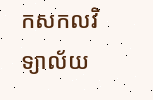កសកលវិទ្យាល័យ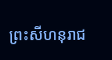ព្រះសីហនុរាជ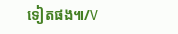ទៀតផង៕/V